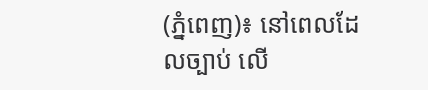(ភ្នំពេញ)៖ នៅពេលដែលច្បាប់ លើ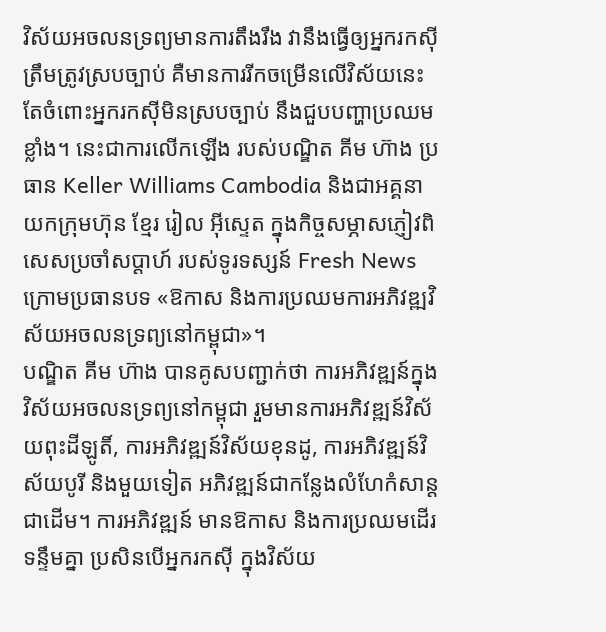វិស័យអចលនទ្រព្យមានការតឹងរឹង វានឹងធ្វើឲ្យអ្នករកស៊ីត្រឹមត្រូវស្របច្បាប់ គឺមានការរីកចម្រើនលើវិស័យនេះ តែចំពោះអ្នករកស៊ីមិនស្របច្បាប់ នឹងជួបបញ្ហាប្រឈមខ្លាំង។ នេះជាការលើកឡើង របស់បណ្ឌិត គីម ហ៊ាង ប្រធាន Keller Williams Cambodia និងជាអគ្គនាយកក្រុមហ៊ុន ខ្មែរ រៀល អ៊ីស្ទេត ក្នុងកិច្ចសម្ភាសភ្ញៀវពិសេសប្រចាំសប្ដាហ៍ របស់ទូរទស្សន៍ Fresh News ក្រោមប្រធានបទ «ឱកាស និងការប្រឈមការអភិវឌ្ឍវិស័យអចលនទ្រព្យនៅកម្ពុជា»។
បណ្ឌិត គីម ហ៊ាង បានគូសបញ្ជាក់ថា ការអភិវឌ្ឍន៍ក្នុងវិស័យអចលនទ្រព្យនៅកម្ពុជា រួមមានការអភិវឌ្ឍន៍វិស័យពុះដីឡូតិ៍, ការអភិវឌ្ឍន៍វិស័យខុនដូ, ការអភិវឌ្ឍន៍វិស័យបូរី និងមួយទៀត អភិវឌ្ឍន៍ជាកន្លែងលំហែកំសាន្តជាដើម។ ការអភិវឌ្ឍន៍ មានឱកាស និងការប្រឈមដើរទន្ទឹមគ្នា ប្រសិនបើអ្នករកស៊ី ក្នុងវិស័យ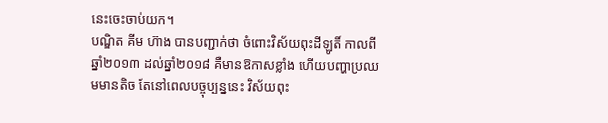នេះចេះចាប់យក។
បណ្ឌិត គីម ហ៊ាង បានបញ្ជាក់ថា ចំពោះវិស័យពុះដីឡូតិ៍ កាលពីឆ្នាំ២០១៣ ដល់ឆ្នាំ២០១៨ គឺមានឱកាសខ្លាំង ហើយបញ្ហាប្រឈមមានតិច តែនៅពេលបច្ចុប្បន្ននេះ វិស័យពុះ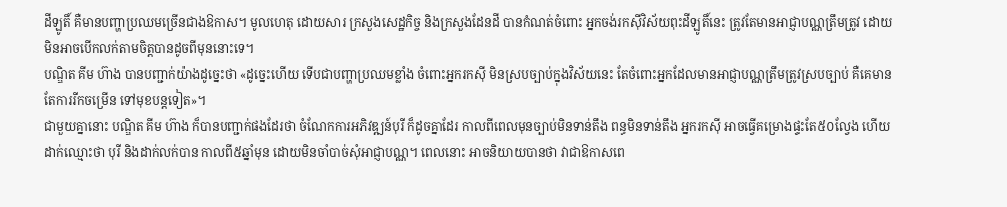ដីឡូតិ៍ គឺមានបញ្ហាប្រឈមច្រើនជាងឱកាស។ មូលហេតុ ដោយសារ ក្រសួងសេដ្ឋកិច្ច និងក្រសួងដែនដី បានកំណត់ចំពោះ អ្នកចង់រកស៊ីវិស័យពុះដីឡូតិ៍នេះ ត្រូវតែមានអាជ្ញាបណ្ណត្រឹមត្រូវ ដោយមិនអាចបើកលក់តាមចិត្តបានដូចពីមុននោះទេ។
បណ្ឌិត គីម ហ៊ាង បានបញ្ជាក់យ៉ាងដូច្នេះថា «ដូច្នេះហើយ ទើបជាបញ្ហាប្រឈមខ្លាំង ចំពោះអ្នករកស៊ី មិនស្របច្បាប់ក្នុងវិស័យនេះ តែចំពោះអ្នកដែលមានអាជ្ញាបណ្ណត្រឹមត្រូវស្របច្បាប់ គឺគេមានតែការរីកចម្រើន ទៅមុខបន្តទៀត»។
ជាមួយគ្នានោះ បណ្ឌិត គីម ហ៊ាង ក៏បានបញ្ជាក់ផងដែរថា ចំណែកការអភិវឌ្ឍន៍បុរី ក៏ដូចគ្នាដែរ កាលពីពេលមុនច្បាប់មិនទាន់តឹង ពន្ធមិនទាន់តឹង អ្នករកស៊ី អាចធ្វើគម្រោងផ្ទះតែ៥០ល្វែង ហើយដាក់ឈ្មោះថា បុរី និងដាក់លក់បាន កាលពី៥ឆ្នាំមុន ដោយមិនចាំបាច់សុំអាជ្ញាបណ្ណ។ ពេលនោះ អាចនិយាយបានថា វាជាឱកាសពេ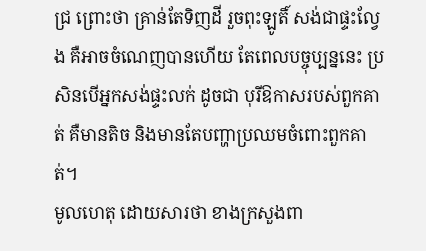ជ្រ ព្រោះថា គ្រាន់តែទិញដី រួចពុះឡូតិ៍ សង់ជាផ្ទះល្វែង គឺអាចចំណេញបានហើយ តែពេលបច្ចុប្បន្ននេះ ប្រសិនបើអ្នកសង់ផ្ទះលក់ ដូចជា បុរីឱកាសរបស់ពួកគាត់ គឺមានតិច និងមានតែបញ្ហាប្រឈមចំពោះពួកគាត់។
មូលហេតុ ដោយសារថា ខាងក្រសួងពា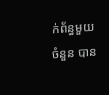ក់ព័ន្ធមួយចំនួន បាន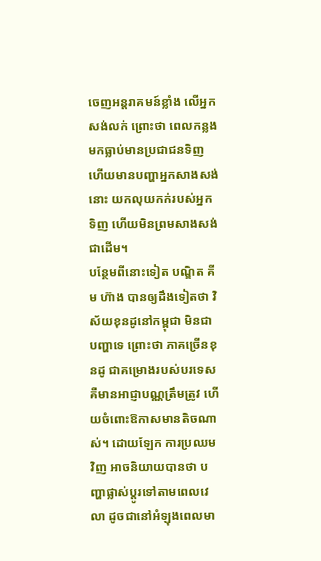ចេញអន្តរាគមន៍ខ្លាំង លើអ្នកសង់លក់ ព្រោះថា ពេលកន្លងមកធ្លាប់មានប្រជាជនទិញ ហើយមានបញ្ហាអ្នកសាងសង់នោះ យកលុយកក់របស់អ្នកទិញ ហើយមិនព្រមសាងសង់ជាដើម។
បន្ថែមពីនោះទៀត បណ្ឌិត គីម ហ៊ាង បានឲ្យដឹងទៀតថា វិស័យខុនដូនៅកម្ពុជា មិនជាបញ្ហាទេ ព្រោះថា ភាគច្រើនខុនដូ ជាគម្រោងរបស់បរទេស គឺមានអាជ្ញាបណ្ណត្រឹមត្រូវ ហើយចំពោះឱកាសមានតិចណាស់។ ដោយឡែក ការប្រឈមវិញ អាចនិយាយបានថា បញ្ហាផ្លាស់ប្ដូរទៅតាមពេលវេលា ដូចជានៅអំឡុងពេលមា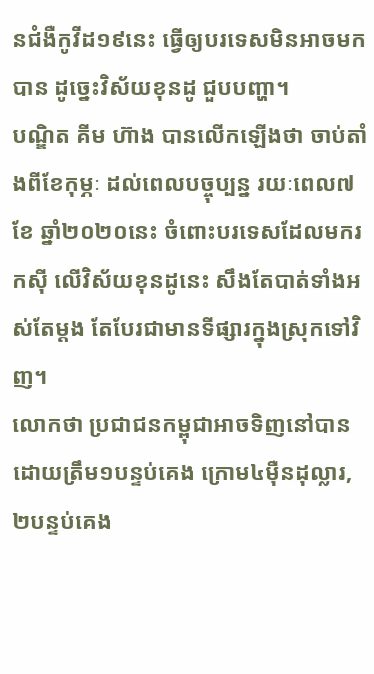នជំងឺកូវីដ១៩នេះ ធ្វើឲ្យបរទេសមិនអាចមកបាន ដូច្នេះវិស័យខុនដូ ជួបបញ្ហា។
បណ្ឌិត គីម ហ៊ាង បានលើកឡើងថា ចាប់តាំងពីខែកុម្ភៈ ដល់ពេលបច្ចុប្បន្ន រយៈពេល៧ខែ ឆ្នាំ២០២០នេះ ចំពោះបរទេសដែលមករកស៊ី លើវិស័យខុនដូនេះ សឹងតែបាត់ទាំងអស់តែម្ដង តែបែរជាមានទីផ្សារក្នុងស្រុកទៅវិញ។
លោកថា ប្រជាជនកម្ពុជាអាចទិញនៅបាន ដោយត្រឹម១បន្ទប់គេង ក្រោម៤ម៉ឺនដុល្លារ, ២បន្ទប់គេង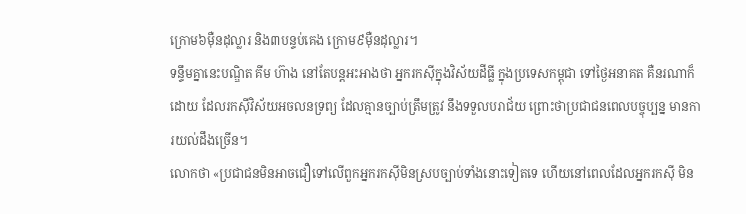ក្រោម៦ម៉ឺនដុល្លារ និង៣បន្ទប់គេង ក្រោម៩ម៉ឺនដុល្លារ។
ទន្ទឹមគ្នានេះបណ្ឌិត គីម ហ៊ាង នៅតែបន្ដអះអាងថា អ្នករកស៊ីក្នុងវិស័យដីធ្លី ក្នុងប្រទេសកម្ពុជា ទៅថ្ងៃអនាគត គឺនរណាក៏ដោយ ដែលរកស៊ីវិស័យអចលនទ្រព្យ ដែលគ្មានច្បាប់ត្រឹមត្រូវ នឹងទទួលបរាជ័យ ព្រោះថាប្រជាជនពេលបច្ចុប្បន្ន មានការយល់ដឹងច្រើន។
លោកថា «ប្រជាជនមិនអាចជឿទៅលើពួកអ្នករកស៊ីមិនស្របច្បាប់ទាំងនោះទៀតទេ ហើយនៅពេលដែលអ្នករកស៊ី មិន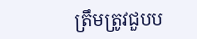ត្រឹមត្រូវជួបប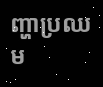ញ្ហាប្រឈម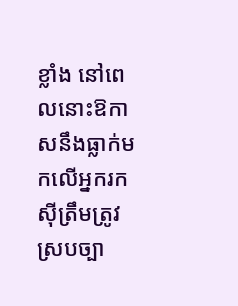ខ្លាំង នៅពេលនោះឱកាសនឹងធ្លាក់មកលើអ្នករកស៊ីត្រឹមត្រូវស្របច្បា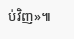ប់វិញ»៕